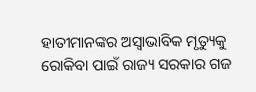ହାତୀମାନଙ୍କର ଅସ୍ୱାଭାବିକ ମୃତ୍ୟୁକୁ ରୋକିବା ପାଇଁ ରାଜ୍ୟ ସରକାର ଗଜ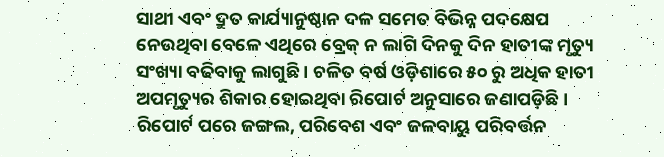ସାଥୀ ଏବଂ ଦ୍ରୁତ କାର୍ଯ୍ୟାନୁଷ୍ଠାନ ଦଳ ସମେତ ବିଭିନ୍ନ ପଦକ୍ଷେପ ନେଉଥିବା ବେଳେ ଏଥିରେ ବ୍ରେକ୍ ନ ଲାଗି ଦିନକୁ ଦିନ ହାତୀଙ୍କ ମୃତ୍ୟୁ ସଂଖ୍ୟା ବଢିବାକୁ ଲାଗୁଛି । ଚଳିତ ବର୍ଷ ଓଡ଼ିଶାରେ ୫୦ ରୁ ଅଧିକ ହାତୀ ଅପମୃତ୍ୟୁର ଶିକାର ହୋଇଥିବା ରିପୋର୍ଟ ଅନୁସାରେ ଜଣାପଡ଼ିଛି । ରିପୋର୍ଟ ପରେ ଜଙ୍ଗଲ, ପରିବେଶ ଏବଂ ଜଳବାୟୁ ପରିବର୍ତ୍ତନ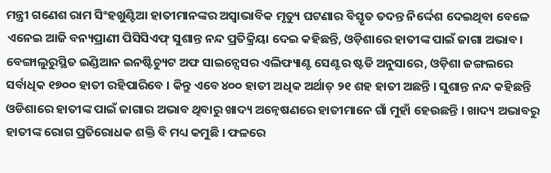ମନ୍ତ୍ରୀ ଗଣେଶ ରାମ ସିଂହଖୁଣ୍ଟିଆ ହାତୀମାନଙ୍କର ଅସ୍ୱାଭାବିକ ମୃତ୍ୟୁ ଘଟଣାର ବିସ୍ତୃତ ତଦନ୍ତ ନିର୍ଦ୍ଦେଶ ଦେଇଥିବା ବେଳେ ଏନେଇ ଆଜି ବନ୍ୟପ୍ରାଣୀ ପିସିସିଏଫ୍ ସୁଶାନ୍ତ ନନ୍ଦ ପ୍ରତିକ୍ରିୟା ଦେଇ କହିଛନ୍ତି, ଓଡ଼ିଶାରେ ହାତୀଙ୍କ ପାଇଁ ଜାଗା ଅଭାବ। ବେଙ୍ଗାଲୁରୁସ୍ଥିତ ଇଣ୍ଡିଆନ ଇନଷ୍ଟିଚ୍ୟୁଟ ଅଫ ସାଇନ୍ସେସର ଏଲିଫ୍ୟାଣ୍ଟ ସେଣ୍ଟର ଷ୍ଟଡି ଅନୁସାରେ, ଓଡ଼ିଶା ଜଙ୍ଗଲରେ ସର୍ବାଧିକ ୧୭୦୦ ହାତୀ ରହିପାରିବେ । କିନ୍ତୁ ଏବେ ୪୦୦ ହାତୀ ଅଧିକ ଅର୍ଥାତ୍ ୨୧ ଶହ ହାତୀ ଅଛନ୍ତି । ସୁଶାନ୍ତ ନନ୍ଦ କହିଛନ୍ତି ଓଡିଶାରେ ହାତୀଙ୍କ ପାଇଁ ଜାଗାର ଅଭାବ ଥିବାରୁ ଖାଦ୍ୟ ଅନ୍ବେଷଣରେ ହାତୀମାନେ ଗାଁ ମୁହାଁ ହେଉଛନ୍ତି । ଖାଦ୍ୟ ଅଭାବରୁ ହାତୀଙ୍କ ରୋଗ ପ୍ରତିରୋଧକ ଶକ୍ତି ବି ମଧ୍ୟ କମୁଛି । ଫଳରେ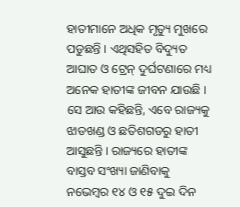ହାତୀମାନେ ଅଧିକ ମୃତ୍ୟୁ ମୁଖରେ ପଡୁଛନ୍ତି । ଏଥିସହିତ ବିଦ୍ୟୁତ ଆଘାତ ଓ ଟ୍ରେନ୍ ଦୁର୍ଘଟଣାରେ ମଧ୍ୟ ଅନେକ ହାତୀଙ୍କ ଜୀବନ ଯାଉଛି । ସେ ଆଉ କହିଛନ୍ତି, ଏବେ ରାଜ୍ୟକୁ ଝାଡଖଣ୍ଡ ଓ ଛତିଶଗଡରୁ ହାତୀ ଆସୁଛନ୍ତି । ରାଜ୍ୟରେ ହାତୀଙ୍କ ବାସ୍ତବ ସଂଖ୍ୟା ଜାଣିବାକୁ ନଭେମ୍ବର ୧୪ ଓ ୧୫ ଦୁଇ ଦିନ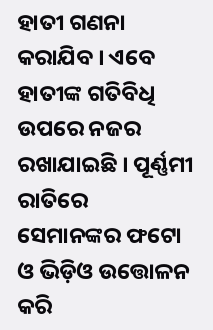ହାତୀ ଗଣନା କରାଯିବ । ଏବେ ହାତୀଙ୍କ ଗତିବିଧି ଉପରେ ନଜର ରଖାଯାଇଛି । ପୂର୍ଣ୍ଣମୀ ରାତିରେ ସେମାନଙ୍କର ଫଟୋ ଓ ଭିଡ଼ିଓ ଉତ୍ତୋଳନ କରି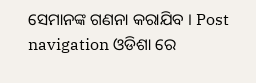ସେମାନଙ୍କ ଗଣନା କରାଯିବ । Post navigation ଓଡିଶା ରେ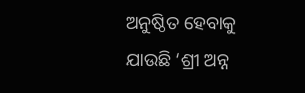ଅନୁଷ୍ଠିତ ହେବାକୁ ଯାଉଛି ‘ଶ୍ରୀ ଅନ୍ନ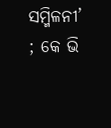ସମ୍ମିଳନୀ’ ; କେ ଭି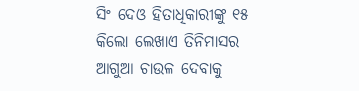ସିଂ ଦେଓ ହିତାଧିକାରୀଙ୍କୁ ୧୫ କିଲୋ ଲେଖାଏ ତିନିମାସର ଆଗୁଆ ଚାଉଳ ଦେବାକୁ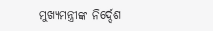ମୁଖ୍ୟମନ୍ତ୍ରୀଙ୍କ ନିର୍ଦ୍ଦେଶ